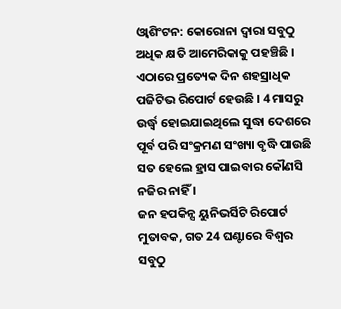ଓ୍ବାଶିଂଟନ: କୋରୋନା ଦ୍ବାରା ସବୁଠୁ ଅଧିକ କ୍ଷତି ଆମେରିକାକୁ ପହଞ୍ଚିଛି । ଏଠାରେ ପ୍ରତ୍ୟେକ ଦିନ ଶହସ୍ରାଧିକ ପଜିଟିଭ ରିପୋର୍ଟ ହେଉଛି । 4 ମାସରୁ ଉର୍ଦ୍ଧ୍ବ ହୋଇଯାଇଥିଲେ ସୁଦ୍ଧା ଦେଶରେ ପୂର୍ବ ପରି ସଂକ୍ରମଣ ସଂଖ୍ୟା ବୃଦ୍ଧି ପାଉଛି ସତ ହେଲେ ହ୍ରାସ ପାଇବାର କୌଣସି ନଜିର ନାହିଁ ।
ଜନ ହପକିନ୍ସ ୟୁନିଭର୍ସିଟି ରିପୋର୍ଟ ମୁତାବକ, ଗତ 24 ଘଣ୍ଟାରେ ବିଶ୍ବର ସବୁଠୁ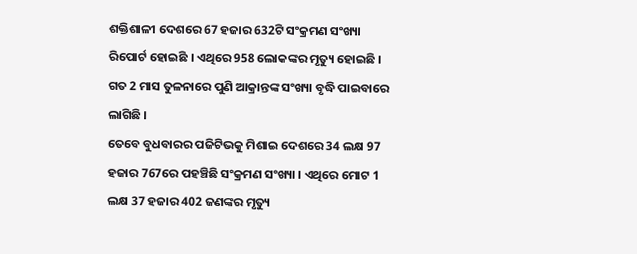ଶକ୍ତିଶାଳୀ ଦେଶରେ 67 ହଜାର 632ଟି ସଂକ୍ରମଣ ସଂଖ୍ୟା ରିପୋର୍ଟ ହୋଇଛି । ଏଥିରେ 958 ଲୋକଙ୍କର ମୃତ୍ୟୁ ହୋଇଛି । ଗତ 2 ମାସ ତୁଳନାରେ ପୁଣି ଆକ୍ରାନ୍ତଙ୍କ ସଂଖ୍ୟା ବୃଦ୍ଧି ପାଇବାରେ ଲାଗିଛି ।
ତେବେ ବୁଧବାରର ପଜିଟିଭକୁ ମିଶାଇ ଦେଶରେ 34 ଲକ୍ଷ 97 ହଜାର 767ରେ ପହଞ୍ଚିଛି ସଂକ୍ରମଣ ସଂଖ୍ୟା । ଏଥିରେ ମୋଟ 1 ଲକ୍ଷ 37 ହଜାର 402 ଜଣଙ୍କର ମୃତ୍ୟୁ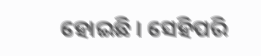ହୋଇଛି । ସେହିପରି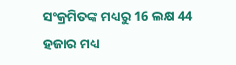ସଂକ୍ରମିତଙ୍କ ମଧ୍ୟରୁ 16 ଲକ୍ଷ 44 ହଜାର ମଧ୍ୟ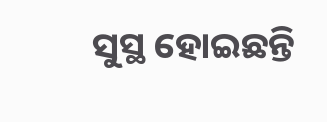ସୁସ୍ଥ ହୋଇଛନ୍ତି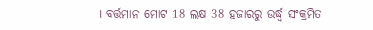। ବର୍ତ୍ତମାନ ମୋଟ 18 ଲକ୍ଷ 38 ହଜାରରୁ ଉର୍ଦ୍ଧ୍ବ ସଂକ୍ରମିତ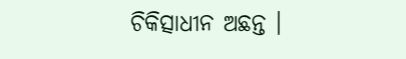ଚିକିତ୍ସାଧୀନ ଅଛନ୍ତ ।